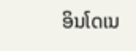ອິນໂດເນ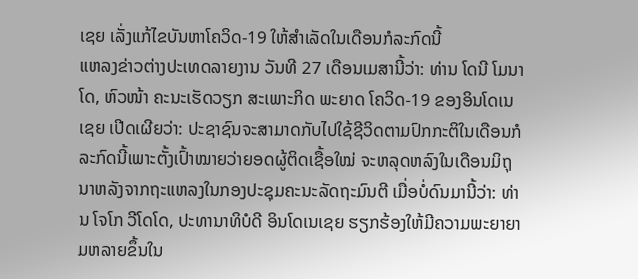ເຊຍ ເລັ່ງແກ້ໄຂບັນຫາໂຄວິດ-19 ໃຫ້ສຳເລັດໃນເດືອນກໍລະກົດນີ້
ແຫລງຂ່າວຕ່າງປະເທດລາຍງານ ວັນທີ 27 ເດືອນເມສານີ້ວ່າ: ທ່ານ ໂດນີ ໂມນາໂດ, ຫົວໜ້າ ຄະນະເຮັດວຽກ ສະເພາະກິດ ພະຍາດ ໂຄວິດ-19 ຂອງອິນໂດເນເຊຍ ເປີດເຜີຍວ່າ: ປະຊາຊົນຈະສາມາດກັບໄປໃຊ້ຊີວິດຕາມປົກກະຕິໃນເດືອນກໍລະກົດນີ້ເພາະຕັ້ງເປົ້າໝາຍວ່າຍອດຜູ້ຕິດເຊື້ອໃໝ່ ຈະຫລຸດຫລົງໃນເດືອນມິຖຸນາຫລັງຈາກຖະແຫລງໃນກອງປະຊຸມຄະນະລັດຖະມົນຕີ ເມື່ອບໍ່ດົນມານີ້ວ່າ: ທ່ານ ໂຈໂກ ວີໂດໂດ, ປະທານາທິບໍດີ ອິນໂດເນເຊຍ ຮຽກຮ້ອງໃຫ້ມີຄວາມພະຍາຍາມຫລາຍຂຶ້ນໃນ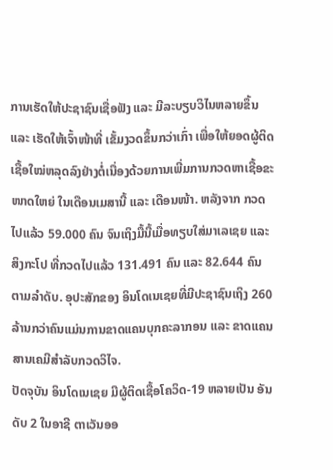ການເຮັດໃຫ້ປະຊາຊົນເຊື່ອຟັງ ແລະ ມີລະບຽບວິໄນຫລາຍຂຶ້ນ ແລະ ເຮັດໃຫ້ເຈົ້າໜ້າທີ່ ເຂັ້ມງວດຂຶ້ນກວ່າເກົ່າ ເພື່ອໃຫ້ຍອດຜູ້ຕິດເຊື້ອໃໝ່ຫລຸດລົງຢ່າງຕໍ່ເນື່ອງດ້ວຍການເພີ່ມການກວດຫາເຊື້ອຂະໜາດໃຫຍ່ ໃນເດືອນເມສານີ້ ແລະ ເດືອນໜ້າ. ຫລັງຈາກ ກວດໄປແລ້ວ 59.000 ຄົນ ຈົນເຖິງມື້ນີ້ເມື່ອທຽບໃສ່ມາເລເຊຍ ແລະ ສິງກະໂປ ທີ່ກວດໄປແລ້ວ 131.491 ຄົນ ແລະ 82.644 ຄົນ ຕາມລຳດັບ. ອຸປະສັກຂອງ ອິນໂດເນເຊຍທີ່ມີປະຊາຊົນເຖິງ 260 ລ້ານກວ່າຄົນແມ່ນການຂາດແຄນບຸກຄະລາກອນ ແລະ ຂາດແຄນສານເຄມີສຳລັບກວດວິໄຈ.
ປັດຈຸບັນ ອິນໂດເນເຊຍ ມີຜູ້ຕິດເຊື້ອໂຄວິດ-19 ຫລາຍເປັນ ອັນດັບ 2 ໃນອາຊີ ຕາເວັນອອ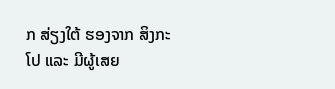ກ ສ່ຽງໃຕ້ ຮອງຈາກ ສິງກະໂປ ແລະ ມີຜູ້ເສຍ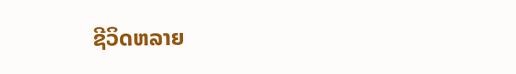ຊີວິດຫລາຍ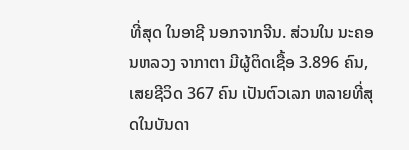ທີ່ສຸດ ໃນອາຊີ ນອກຈາກຈີນ. ສ່ວນໃນ ນະຄອນຫລວງ ຈາກາຕາ ມີຜູ້ຕິດເຊື້ອ 3.896 ຄົນ, ເສຍຊີວິດ 367 ຄົນ ເປັນຕົວເລກ ຫລາຍທີ່ສຸດໃນບັນດາ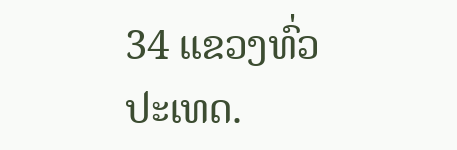34 ແຂວງທົ່ວປະເທດ.